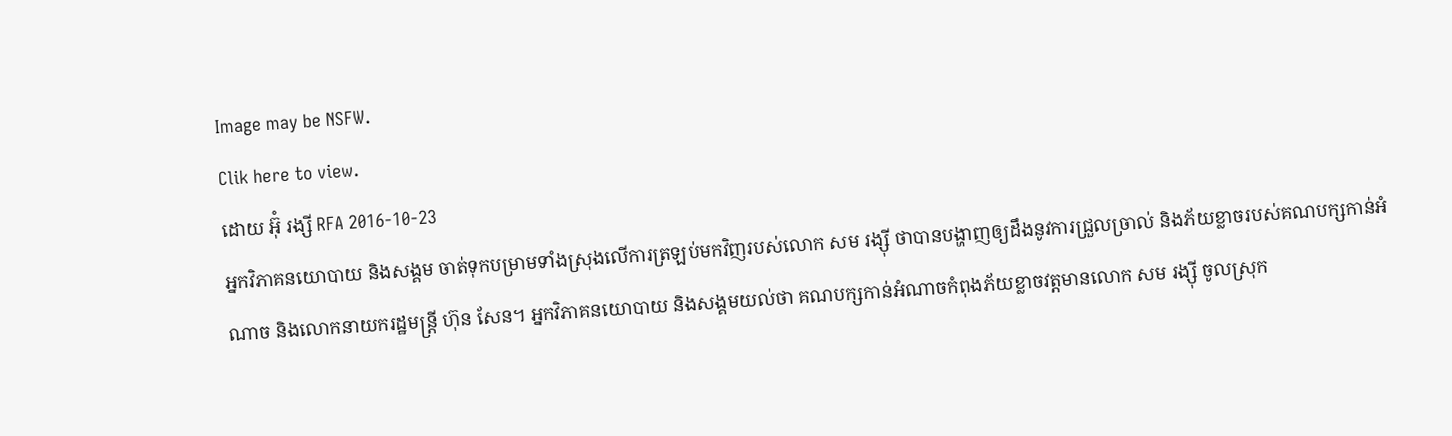Image may be NSFW.
Clik here to view.
ដោយ អ៊ុំ រង្សី RFA 2016-10-23
អ្នកវិភាគនយោបាយ និងសង្គម ចាត់ទុកបម្រាមទាំងស្រុងលើការត្រឡប់មកវិញរបស់លោក សម រង្ស៊ី ថាបានបង្ហាញឲ្យដឹងនូវការជ្រួលច្រាល់ និងភ័យខ្លាចរបស់គណបក្សកាន់អំណាច និងលោកនាយករដ្ឋមន្ត្រី ហ៊ុន សែន។ អ្នកវិភាគនយោបាយ និងសង្គមយល់ថា គណបក្សកាន់អំណាចកំពុងភ័យខ្លាចវត្តមានលោក សម រង្ស៊ី ចូលស្រុក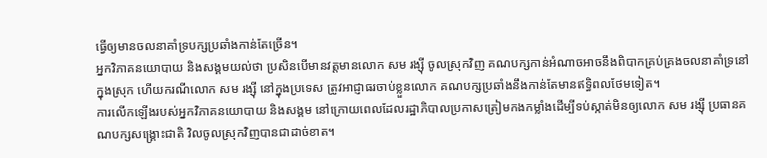ធ្វើឲ្យមានចលនាគាំទ្របក្សប្រឆាំងកាន់តែច្រើន។
អ្នកវិភាគនយោបាយ និងសង្គមយល់ថា ប្រសិនបើមានវត្តមានលោក សម រង្ស៊ី ចូលស្រុកវិញ គណបក្សកាន់អំណាចអាចនឹងពិបាកគ្រប់គ្រងចលនាគាំទ្រនៅក្នុងស្រុក ហើយករណីលោក សម រង្ស៊ី នៅក្នុងប្រទេស ត្រូវអាជ្ញាធរចាប់ខ្លួនលោក គណបក្សប្រឆាំងនឹងកាន់តែមានឥទ្ធិពលថែមទៀត។
ការលើកឡើងរបស់អ្នកវិភាគនយោបាយ និងសង្គម នៅក្រោយពេលដែលរដ្ឋាភិបាលប្រកាសត្រៀមកងកម្លាំងដើម្បីទប់ស្កាត់មិនឲ្យលោក សម រង្ស៊ី ប្រធានគណបក្សសង្គ្រោះជាតិ វិលចូលស្រុកវិញបានជាដាច់ខាត។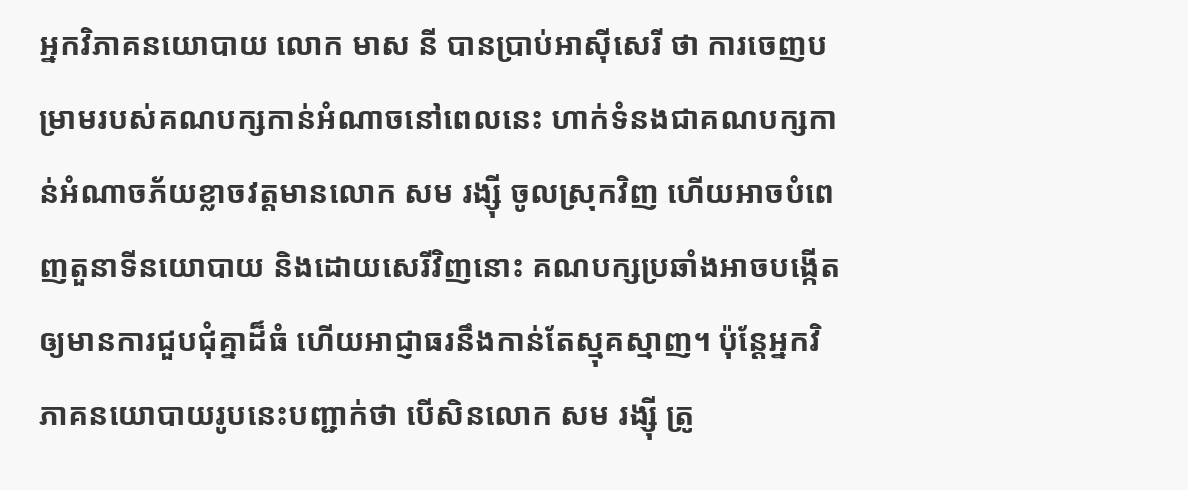អ្នកវិភាគនយោបាយ លោក មាស នី បានប្រាប់អាស៊ីសេរី ថា ការចេញបម្រាមរបស់គណបក្សកាន់អំណាចនៅពេលនេះ ហាក់ទំនងជាគណបក្សកាន់អំណាចភ័យខ្លាចវត្តមានលោក សម រង្ស៊ី ចូលស្រុកវិញ ហើយអាចបំពេញតួនាទីនយោបាយ និងដោយសេរីវិញនោះ គណបក្សប្រឆាំងអាចបង្កើតឲ្យមានការជួបជុំគ្នាដ៏ធំ ហើយអាជ្ញាធរនឹងកាន់តែស្មុគស្មាញ។ ប៉ុន្តែអ្នកវិភាគនយោបាយរូបនេះបញ្ជាក់ថា បើសិនលោក សម រង្ស៊ី ត្រូ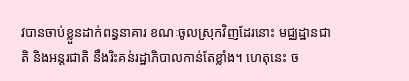វបានចាប់ខ្លួនដាក់ពន្ធនាគារ ខណៈចូលស្រុកវិញដែរនោះ មជ្ឈដ្ឋានជាតិ និងអន្តរជាតិ នឹងរិះគន់រដ្ឋាភិបាលកាន់តែខ្លាំង។ ហេតុនេះ ច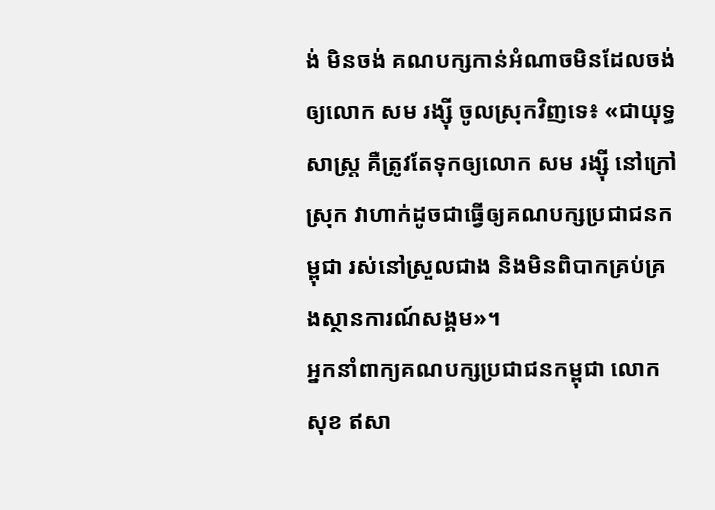ង់ មិនចង់ គណបក្សកាន់អំណាចមិនដែលចង់ឲ្យលោក សម រង្ស៊ី ចូលស្រុកវិញទេ៖ «ជាយុទ្ធសាស្ត្រ គឺត្រូវតែទុកឲ្យលោក សម រង្ស៊ី នៅក្រៅស្រុក វាហាក់ដូចជាធ្វើឲ្យគណបក្សប្រជាជនកម្ពុជា រស់នៅស្រួលជាង និងមិនពិបាកគ្រប់គ្រងស្ថានការណ៍សង្គម»។
អ្នកនាំពាក្យគណបក្សប្រជាជនកម្ពុជា លោក សុខ ឥសា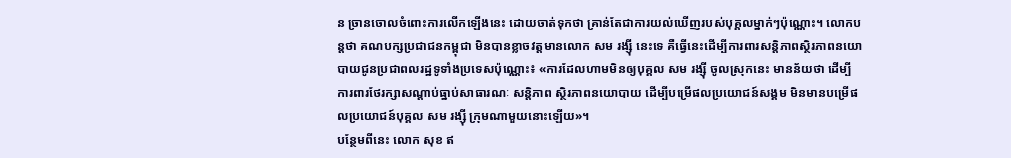ន ច្រានចោលចំពោះការលើកឡើងនេះ ដោយចាត់ទុកថា គ្រាន់តែជាការយល់ឃើញរបស់បុគ្គលម្នាក់ៗប៉ុណ្ណោះ។ លោកបន្តថា គណបក្សប្រជាជនកម្ពុជា មិនបានខ្លាចវត្តមានលោក សម រង្ស៊ី នេះទេ គឺធ្វើនេះដើម្បីការពារសន្តិភាពស្ថិរភាពនយោបាយជូនប្រជាពលរដ្ឋទូទាំងប្រទេសប៉ុណ្ណោះ៖ «ការដែលហាមមិនឲ្យបុគ្គល សម រង្ស៊ី ចូលស្រុកនេះ មានន័យថា ដើម្បីការពារថែរក្សាសណ្ដាប់ធ្នាប់សាធារណៈ សន្តិភាព ស្ថិរភាពនយោបាយ ដើម្បីបម្រើផលប្រយោជន៍សង្គម មិនមានបម្រើផលប្រយោជន៍បុគ្គល សម រង្ស៊ី ក្រុមណាមួយនោះឡើយ»។
បន្ថែមពីនេះ លោក សុខ ឥ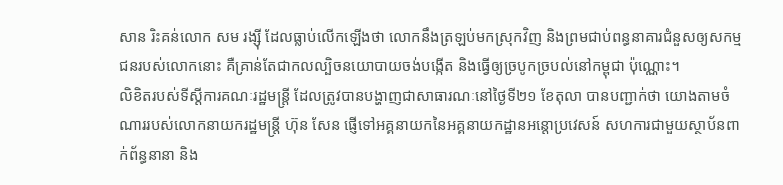សាន រិះគន់លោក សម រង្ស៊ី ដែលធ្លាប់លើកឡើងថា លោកនឹងត្រឡប់មកស្រុកវិញ និងព្រមជាប់ពន្ធនាគារជំនួសឲ្យសកម្មជនរបស់លោកនោះ គឺគ្រាន់តែជាកលល្បិចនយោបាយចង់បង្កើត និងធ្វើឲ្យច្របូកច្របល់នៅកម្ពុជា ប៉ុណ្ណោះ។
លិខិតរបស់ទីស្ដីការគណៈរដ្ឋមន្ត្រី ដែលត្រូវបានបង្ហាញជាសាធារណៈនៅថ្ងៃទី២១ ខែតុលា បានបញ្ជាក់ថា យោងតាមចំណាររបស់លោកនាយករដ្ឋមន្ត្រី ហ៊ុន សែន ផ្ញើទៅអគ្គនាយកនៃអគ្គនាយកដ្ឋានអន្តោប្រវេសន៍ សហការជាមួយស្ថាប័នពាក់ព័ន្ធនានា និង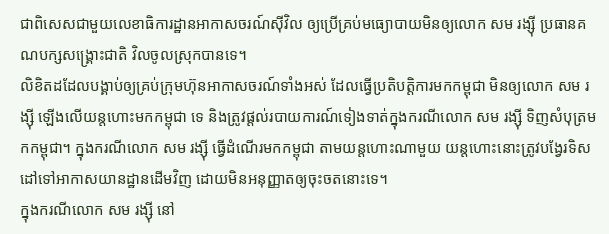ជាពិសេសជាមួយលេខាធិការដ្ឋានអាកាសចរណ៍ស៊ីវិល ឲ្យប្រើគ្រប់មធ្យោបាយមិនឲ្យលោក សម រង្ស៊ី ប្រធានគណបក្សសង្គ្រោះជាតិ វិលចូលស្រុកបានទេ។
លិខិតដដែលបង្គាប់ឲ្យគ្រប់ក្រុមហ៊ុនអាកាសចរណ៍ទាំងអស់ ដែលធ្វើប្រតិបត្តិការមកកម្ពុជា មិនឲ្យលោក សម រង្ស៊ី ឡើងលើយន្តហោះមកកម្ពុជា ទេ និងត្រូវផ្ដល់របាយការណ៍ទៀងទាត់ក្នុងករណីលោក សម រង្ស៊ី ទិញសំបុត្រមកកម្ពុជា។ ក្នុងករណីលោក សម រង្ស៊ី ធ្វើដំណើរមកកម្ពុជា តាមយន្តហោះណាមួយ យន្តហោះនោះត្រូវបង្វែរទិសដៅទៅអាកាសយានដ្ឋានដើមវិញ ដោយមិនអនុញ្ញាតឲ្យចុះចតនោះទេ។
ក្នុងករណីលោក សម រង្ស៊ី នៅ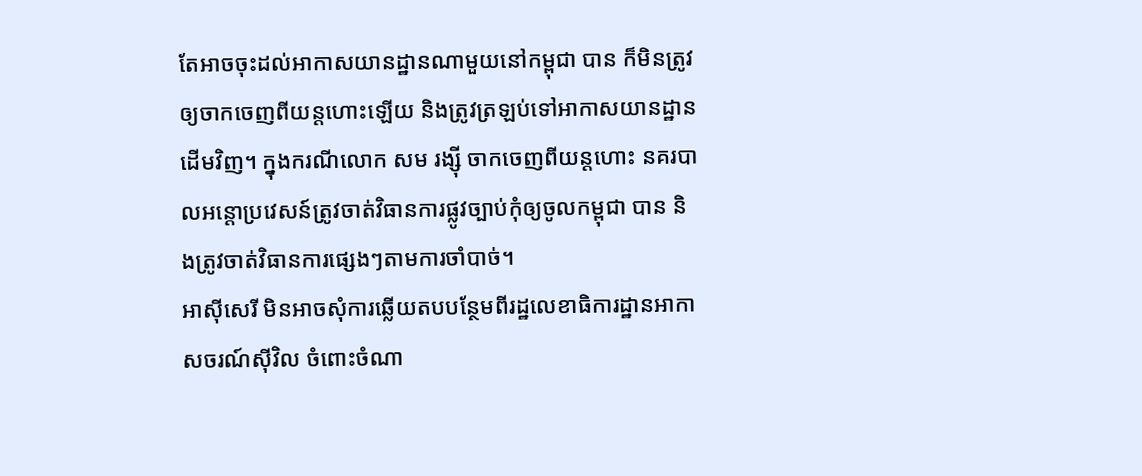តែអាចចុះដល់អាកាសយានដ្ឋានណាមួយនៅកម្ពុជា បាន ក៏មិនត្រូវឲ្យចាកចេញពីយន្តហោះឡើយ និងត្រូវត្រឡប់ទៅអាកាសយានដ្ឋានដើមវិញ។ ក្នុងករណីលោក សម រង្ស៊ី ចាកចេញពីយន្តហោះ នគរបាលអន្តោប្រវេសន៍ត្រូវចាត់វិធានការផ្លូវច្បាប់កុំឲ្យចូលកម្ពុជា បាន និងត្រូវចាត់វិធានការផ្សេងៗតាមការចាំបាច់។
អាស៊ីសេរី មិនអាចសុំការឆ្លើយតបបន្ថែមពីរដ្ឋលេខាធិការដ្ឋានអាកាសចរណ៍ស៊ីវិល ចំពោះចំណា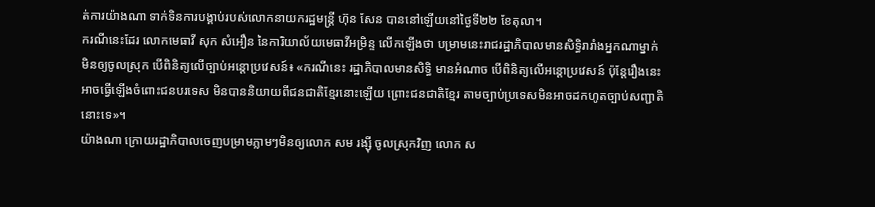ត់ការយ៉ាងណា ទាក់ទិនការបង្គាប់របស់លោកនាយករដ្ឋមន្ត្រី ហ៊ុន សែន បាននៅឡើយនៅថ្ងៃទី២២ ខែតុលា។
ករណីនេះដែរ លោកមេធាវី សុក សំអឿន នៃការិយាល័យមេធាវីអម្រិន្ទ លើកឡើងថា បម្រាមនេះរាជរដ្ឋាភិបាលមានសិទ្ធិរារាំងអ្នកណាម្នាក់មិនឲ្យចូលស្រុក បើពិនិត្យលើច្បាប់អន្តោប្រវេសន៍៖ «ករណីនេះ រដ្ឋាភិបាលមានសិទ្ធិ មានអំណាច បើពិនិត្យលើអន្តោប្រវេសន៍ ប៉ុន្តែរឿងនេះអាចធ្វើឡើងចំពោះជនបរទេស មិនបាននិយាយពីជនជាតិខ្មែរនោះឡើយ ព្រោះជនជាតិខ្មែរ តាមច្បាប់ប្រទេសមិនអាចដកហូតច្បាប់សញ្ជាតិនោះទេ»។
យ៉ាងណា ក្រោយរដ្ឋាភិបាលចេញបម្រាមភ្លាមៗមិនឲ្យលោក សម រង្ស៊ី ចូលស្រុកវិញ លោក ស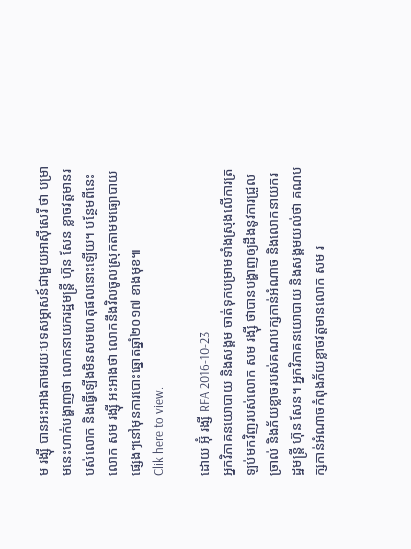ម រង្ស៊ី បានអះអាងតាមរយៈបទសម្ភាសន៍ជាមួយអាស៊ីសេរី ថា បម្រាមនេះហាក់បង្ហាញថា លោកនាយករដ្ឋមន្ត្រី ហ៊ុន សែន ខ្លាចវត្តមានរបស់លោក និងធ្វើឡើងមិនសមហេតុផលនោះឡើយ។ បន្ថែមពីនេះ លោក សម រង្ស៊ី អះអាងថា លោកនឹងវិលចូលស្រុកតាមមធ្យោបាយផ្សេងៗនៅមុនការបោះឆ្នោតឆ្នាំ២០១៧ ខាងមុខ៕
Clik here to view.

ដោយ អ៊ុំ រង្សី RFA 2016-10-23
អ្នកវិភាគនយោបាយ និងសង្គម ចាត់ទុកបម្រាមទាំងស្រុងលើការត្រឡប់មកវិញរបស់លោក សម រង្ស៊ី ថាបានបង្ហាញឲ្យដឹងនូវការជ្រួលច្រាល់ និងភ័យខ្លាចរបស់គណបក្សកាន់អំណាច និងលោកនាយករដ្ឋមន្ត្រី ហ៊ុន សែន។ អ្នកវិភាគនយោបាយ និងសង្គមយល់ថា គណបក្សកាន់អំណាចកំពុងភ័យខ្លាចវត្តមានលោក សម រ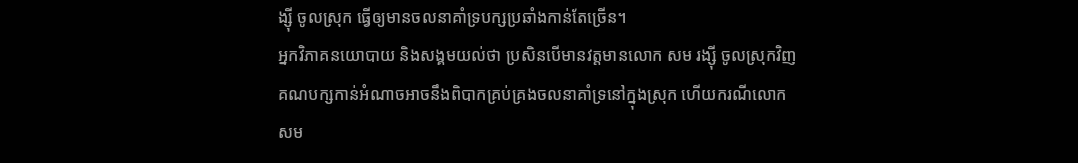ង្ស៊ី ចូលស្រុក ធ្វើឲ្យមានចលនាគាំទ្របក្សប្រឆាំងកាន់តែច្រើន។
អ្នកវិភាគនយោបាយ និងសង្គមយល់ថា ប្រសិនបើមានវត្តមានលោក សម រង្ស៊ី ចូលស្រុកវិញ គណបក្សកាន់អំណាចអាចនឹងពិបាកគ្រប់គ្រងចលនាគាំទ្រនៅក្នុងស្រុក ហើយករណីលោក សម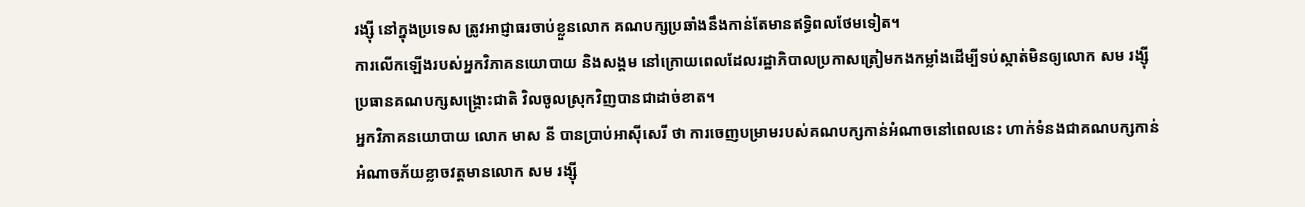រង្ស៊ី នៅក្នុងប្រទេស ត្រូវអាជ្ញាធរចាប់ខ្លួនលោក គណបក្សប្រឆាំងនឹងកាន់តែមានឥទ្ធិពលថែមទៀត។
ការលើកឡើងរបស់អ្នកវិភាគនយោបាយ និងសង្គម នៅក្រោយពេលដែលរដ្ឋាភិបាលប្រកាសត្រៀមកងកម្លាំងដើម្បីទប់ស្កាត់មិនឲ្យលោក សម រង្ស៊ី ប្រធានគណបក្សសង្គ្រោះជាតិ វិលចូលស្រុកវិញបានជាដាច់ខាត។
អ្នកវិភាគនយោបាយ លោក មាស នី បានប្រាប់អាស៊ីសេរី ថា ការចេញបម្រាមរបស់គណបក្សកាន់អំណាចនៅពេលនេះ ហាក់ទំនងជាគណបក្សកាន់អំណាចភ័យខ្លាចវត្តមានលោក សម រង្ស៊ី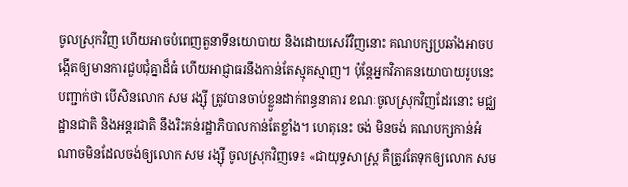ចូលស្រុកវិញ ហើយអាចបំពេញតួនាទីនយោបាយ និងដោយសេរីវិញនោះ គណបក្សប្រឆាំងអាចបង្កើតឲ្យមានការជួបជុំគ្នាដ៏ធំ ហើយអាជ្ញាធរនឹងកាន់តែស្មុគស្មាញ។ ប៉ុន្តែអ្នកវិភាគនយោបាយរូបនេះបញ្ជាក់ថា បើសិនលោក សម រង្ស៊ី ត្រូវបានចាប់ខ្លួនដាក់ពន្ធនាគារ ខណៈចូលស្រុកវិញដែរនោះ មជ្ឈដ្ឋានជាតិ និងអន្តរជាតិ នឹងរិះគន់រដ្ឋាភិបាលកាន់តែខ្លាំង។ ហេតុនេះ ចង់ មិនចង់ គណបក្សកាន់អំណាចមិនដែលចង់ឲ្យលោក សម រង្ស៊ី ចូលស្រុកវិញទេ៖ «ជាយុទ្ធសាស្ត្រ គឺត្រូវតែទុកឲ្យលោក សម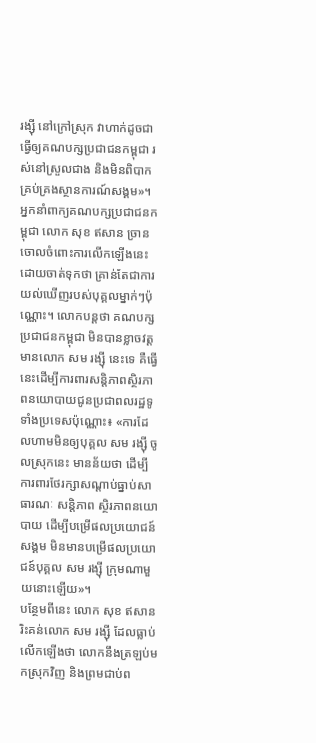រង្ស៊ី នៅក្រៅស្រុក វាហាក់ដូចជាធ្វើឲ្យគណបក្សប្រជាជនកម្ពុជា រស់នៅស្រួលជាង និងមិនពិបាកគ្រប់គ្រងស្ថានការណ៍សង្គម»។
អ្នកនាំពាក្យគណបក្សប្រជាជនកម្ពុជា លោក សុខ ឥសាន ច្រានចោលចំពោះការលើកឡើងនេះ ដោយចាត់ទុកថា គ្រាន់តែជាការយល់ឃើញរបស់បុគ្គលម្នាក់ៗប៉ុណ្ណោះ។ លោកបន្តថា គណបក្សប្រជាជនកម្ពុជា មិនបានខ្លាចវត្តមានលោក សម រង្ស៊ី នេះទេ គឺធ្វើនេះដើម្បីការពារសន្តិភាពស្ថិរភាពនយោបាយជូនប្រជាពលរដ្ឋទូទាំងប្រទេសប៉ុណ្ណោះ៖ «ការដែលហាមមិនឲ្យបុគ្គល សម រង្ស៊ី ចូលស្រុកនេះ មានន័យថា ដើម្បីការពារថែរក្សាសណ្ដាប់ធ្នាប់សាធារណៈ សន្តិភាព ស្ថិរភាពនយោបាយ ដើម្បីបម្រើផលប្រយោជន៍សង្គម មិនមានបម្រើផលប្រយោជន៍បុគ្គល សម រង្ស៊ី ក្រុមណាមួយនោះឡើយ»។
បន្ថែមពីនេះ លោក សុខ ឥសាន រិះគន់លោក សម រង្ស៊ី ដែលធ្លាប់លើកឡើងថា លោកនឹងត្រឡប់មកស្រុកវិញ និងព្រមជាប់ព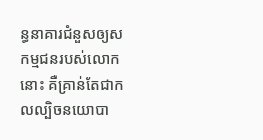ន្ធនាគារជំនួសឲ្យសកម្មជនរបស់លោកនោះ គឺគ្រាន់តែជាកលល្បិចនយោបា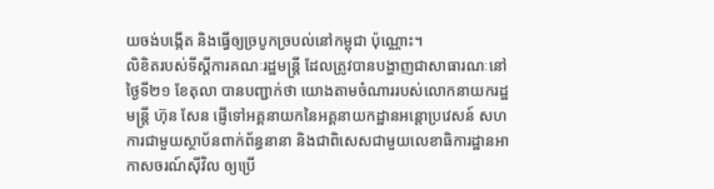យចង់បង្កើត និងធ្វើឲ្យច្របូកច្របល់នៅកម្ពុជា ប៉ុណ្ណោះ។
លិខិតរបស់ទីស្ដីការគណៈរដ្ឋមន្ត្រី ដែលត្រូវបានបង្ហាញជាសាធារណៈនៅថ្ងៃទី២១ ខែតុលា បានបញ្ជាក់ថា យោងតាមចំណាររបស់លោកនាយករដ្ឋមន្ត្រី ហ៊ុន សែន ផ្ញើទៅអគ្គនាយកនៃអគ្គនាយកដ្ឋានអន្តោប្រវេសន៍ សហការជាមួយស្ថាប័នពាក់ព័ន្ធនានា និងជាពិសេសជាមួយលេខាធិការដ្ឋានអាកាសចរណ៍ស៊ីវិល ឲ្យប្រើ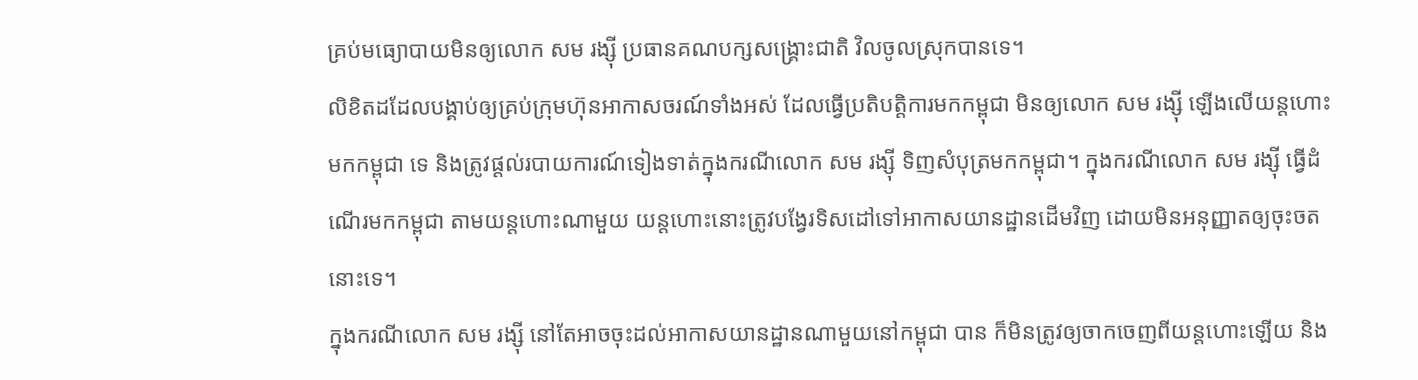គ្រប់មធ្យោបាយមិនឲ្យលោក សម រង្ស៊ី ប្រធានគណបក្សសង្គ្រោះជាតិ វិលចូលស្រុកបានទេ។
លិខិតដដែលបង្គាប់ឲ្យគ្រប់ក្រុមហ៊ុនអាកាសចរណ៍ទាំងអស់ ដែលធ្វើប្រតិបត្តិការមកកម្ពុជា មិនឲ្យលោក សម រង្ស៊ី ឡើងលើយន្តហោះមកកម្ពុជា ទេ និងត្រូវផ្ដល់របាយការណ៍ទៀងទាត់ក្នុងករណីលោក សម រង្ស៊ី ទិញសំបុត្រមកកម្ពុជា។ ក្នុងករណីលោក សម រង្ស៊ី ធ្វើដំណើរមកកម្ពុជា តាមយន្តហោះណាមួយ យន្តហោះនោះត្រូវបង្វែរទិសដៅទៅអាកាសយានដ្ឋានដើមវិញ ដោយមិនអនុញ្ញាតឲ្យចុះចតនោះទេ។
ក្នុងករណីលោក សម រង្ស៊ី នៅតែអាចចុះដល់អាកាសយានដ្ឋានណាមួយនៅកម្ពុជា បាន ក៏មិនត្រូវឲ្យចាកចេញពីយន្តហោះឡើយ និង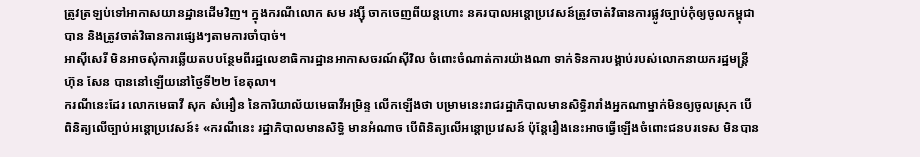ត្រូវត្រឡប់ទៅអាកាសយានដ្ឋានដើមវិញ។ ក្នុងករណីលោក សម រង្ស៊ី ចាកចេញពីយន្តហោះ នគរបាលអន្តោប្រវេសន៍ត្រូវចាត់វិធានការផ្លូវច្បាប់កុំឲ្យចូលកម្ពុជា បាន និងត្រូវចាត់វិធានការផ្សេងៗតាមការចាំបាច់។
អាស៊ីសេរី មិនអាចសុំការឆ្លើយតបបន្ថែមពីរដ្ឋលេខាធិការដ្ឋានអាកាសចរណ៍ស៊ីវិល ចំពោះចំណាត់ការយ៉ាងណា ទាក់ទិនការបង្គាប់របស់លោកនាយករដ្ឋមន្ត្រី ហ៊ុន សែន បាននៅឡើយនៅថ្ងៃទី២២ ខែតុលា។
ករណីនេះដែរ លោកមេធាវី សុក សំអឿន នៃការិយាល័យមេធាវីអម្រិន្ទ លើកឡើងថា បម្រាមនេះរាជរដ្ឋាភិបាលមានសិទ្ធិរារាំងអ្នកណាម្នាក់មិនឲ្យចូលស្រុក បើពិនិត្យលើច្បាប់អន្តោប្រវេសន៍៖ «ករណីនេះ រដ្ឋាភិបាលមានសិទ្ធិ មានអំណាច បើពិនិត្យលើអន្តោប្រវេសន៍ ប៉ុន្តែរឿងនេះអាចធ្វើឡើងចំពោះជនបរទេស មិនបាន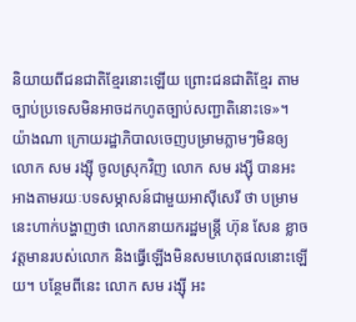និយាយពីជនជាតិខ្មែរនោះឡើយ ព្រោះជនជាតិខ្មែរ តាមច្បាប់ប្រទេសមិនអាចដកហូតច្បាប់សញ្ជាតិនោះទេ»។
យ៉ាងណា ក្រោយរដ្ឋាភិបាលចេញបម្រាមភ្លាមៗមិនឲ្យលោក សម រង្ស៊ី ចូលស្រុកវិញ លោក សម រង្ស៊ី បានអះអាងតាមរយៈបទសម្ភាសន៍ជាមួយអាស៊ីសេរី ថា បម្រាមនេះហាក់បង្ហាញថា លោកនាយករដ្ឋមន្ត្រី ហ៊ុន សែន ខ្លាចវត្តមានរបស់លោក និងធ្វើឡើងមិនសមហេតុផលនោះឡើយ។ បន្ថែមពីនេះ លោក សម រង្ស៊ី អះ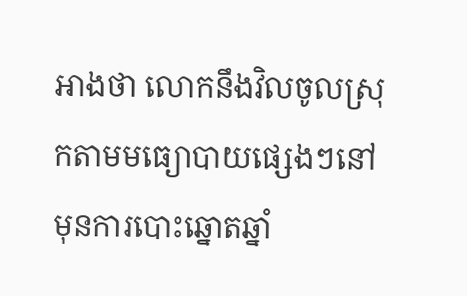អាងថា លោកនឹងវិលចូលស្រុកតាមមធ្យោបាយផ្សេងៗនៅមុនការបោះឆ្នោតឆ្នាំ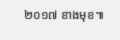២០១៧ ខាងមុខ៕